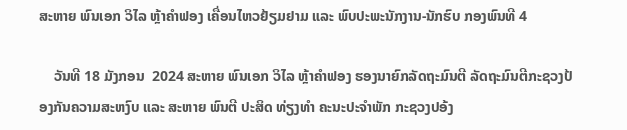ສະຫາຍ ພົນເອກ ວິໄລ ຫຼ້າຄຳຟອງ ເຄື່ອນໄຫວຢ້ຽມຢາມ ແລະ ພົບປະພະນັກງານ-ນັກຮົບ ກອງພົນທີ 4

    ວັນທີ 18 ມັງກອນ  2024 ສະຫາຍ ພົນເອກ ວິໄລ ຫຼ້າຄຳຟອງ ຮອງນາຍົກລັດຖະມົນຕີ ລັດຖະມົນຕີກະຊວງປ້ອງກັນຄວາມສະຫງົບ ແລະ ສະຫາຍ ພົນຕີ ປະສິດ ທ່ຽງທຳ ຄະນະປະຈຳພັກ ກະຊວງປອ້ງ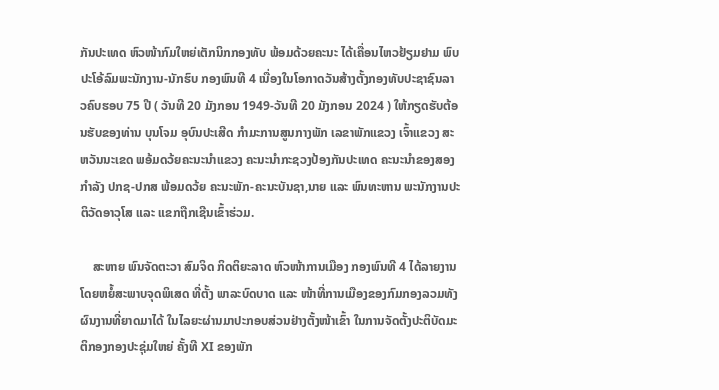ກັນປະເທດ ຫົວໜ້າກົມໃຫຍ່ເຕັກນິກກອງທັບ ພ້ອມດ້ວຍຄະນະ ໄດ້ເຄື່ອນໄຫວຢ້ຽມຢາມ ພົບປະໂອ້ລົມພະນັກງານ-ນັກຮົບ ກອງພົນທີ 4 ເນື່ອງໃນໂອກາດວັນສ້າງຕັ້ງກອງທັບປະຊາຊົນລາວຄົບຮອບ 75 ປີ ( ວັນທີ 20 ມັງກອນ 1949-ວັນທີ 20 ມັງກອນ 2024 ) ໃຫ້ກຽດຮັບຕ້ອນຮັບຂອງທ່ານ ບຸນໂຈມ ອຸບົນປະເສີດ ກຳມະການສູນກາງພັກ ເລຂາພັກແຂວງ ເຈົ້າແຂວງ ສະຫວັນນະເຂດ ພອ້ມດວ້ຍຄະນະນໍາແຂວງ ຄະນະນຳກະຊວງປ້ອງກັນປະເທດ ຄະນະນຳຂອງສອງກຳລັງ ປກຊ-ປກສ ພ້ອມດວ້ຍ ຄະນະພັກ-ຄະນະບັນຊາ,ນາຍ ແລະ ພົນທະຫານ ພະນັກງານປະຕິວັດອາວຸໂສ ແລະ ແຂກຖືກເຊີນເຂົ້າຮ່ວມ.

    ສະຫາຍ ພົນຈັດຕະວາ ສົມຈິດ ກິດຕິຍະລາດ ຫົວໜ້າການເມືອງ ກອງພົນທີ 4 ໄດ້ລາຍງານໂດຍຫຍໍ້ສະພາບຈຸດພິເສດ ທີ່ຕັ້ງ ພາລະບົດບາດ ແລະ ໜ້າທີ່ການເມືອງຂອງກົມກອງລວມທັງຜົນງານທີ່ຍາດມາໄດ້ ໃນໄລຍະຜ່ານມາປະກອບສ່ວນຢ່າງຕັ້ງໜ້າເຂົ້າ ໃນການຈັດຕັ້ງປະຕິບັດມະຕິກອງກອງປະຊຸ່ມໃຫຍ່ ຄັ້ງທີ XI ຂອງພັກ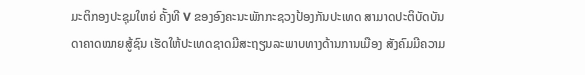ມະຕິກອງປະຊຸມໃຫຍ່ ຄັ້ງທີ V ຂອງອົງຄະນະພັກກະຊວງປ້ອງກັນປະເທດ ສາມາດປະຕິບັດບັນດາຄາດໝາຍສູ້ຊົນ ເຮັດໃຫ້ປະເທດຊາດມີສະຖຽນລະພາບທາງດ້ານການເມືອງ ສັງຄົມມີຄວາມ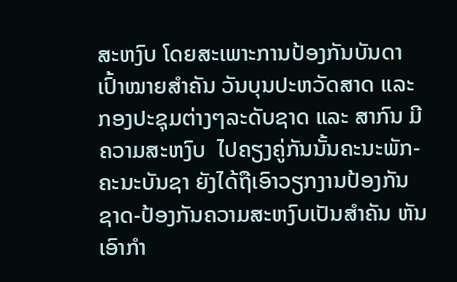ສະຫງົບ ໂດຍສະເພາະການປ້ອງກັນບັນດາເປົ້າໝາຍສຳຄັນ ວັນບຸນປະຫວັດສາດ ແລະ ກອງປະຊຸມຕ່າງໆລະດັບຊາດ ແລະ ສາກົນ ມີຄວາມສະຫງົບ  ໄປຄຽງຄູ່ກັນນັ້ນຄະນະພັກ-ຄະນະບັນຊາ ຍັງໄດ້ຖືເອົາວຽກງານປ້ອງກັນຊາດ-ປ້ອງກັນຄວາມສະຫງົບເປັນສໍາຄັນ ຫັນເອົາກໍາ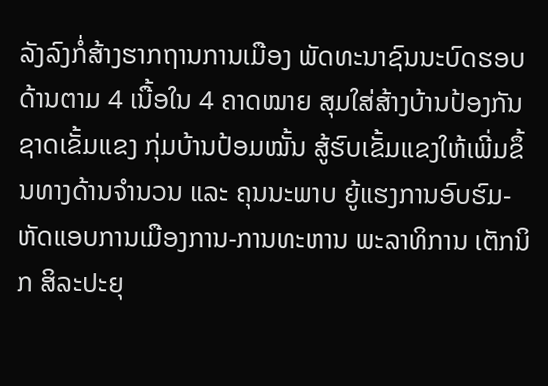ລັງລົງກໍ່ສ້າງຮາກຖານການເມືອງ ພັດທະນາຊົນນະບົດຮອບ ດ້ານຕາມ 4 ເນື້ອໃນ 4 ຄາດໝາຍ ສຸມໃສ່ສ້າງບ້ານປ້ອງກັນຊາດເຂັ້ມແຂງ ກຸ່ມບ້ານປ້ອມໝັ້ນ ສູ້ຮົບເຂັ້ມແຂງໃຫ້ເພີ່ມຂຶ້ນທາງດ້ານຈໍານວນ ແລະ ຄຸນນະພາບ ຍູ້ແຮງການອົບຮົມ-ຫັດແອບການເມືອງການ-ການທະຫານ ພະລາທິການ ເຕັກນິກ ສິລະປະຍຸ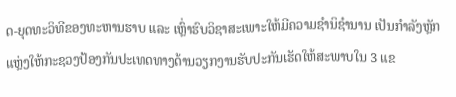ດ-ຍຸດທະວິທີຂອງທະຫານຮາບ ແລະ ເຫຼົ່າຮົບວິຊາສະເພາະໃຫ້ມີຄວາມຊໍານິຊໍານານ ເປັນກໍາລັງຫຼັກແຫຼ່ງໃຫ້ກະຊວງປ້ອງກັນປະເທດທາງດ້ານວຽກງານຮັບປະກັນເຮັດໃຫ້ສະພາບໃນ 3 ແຂ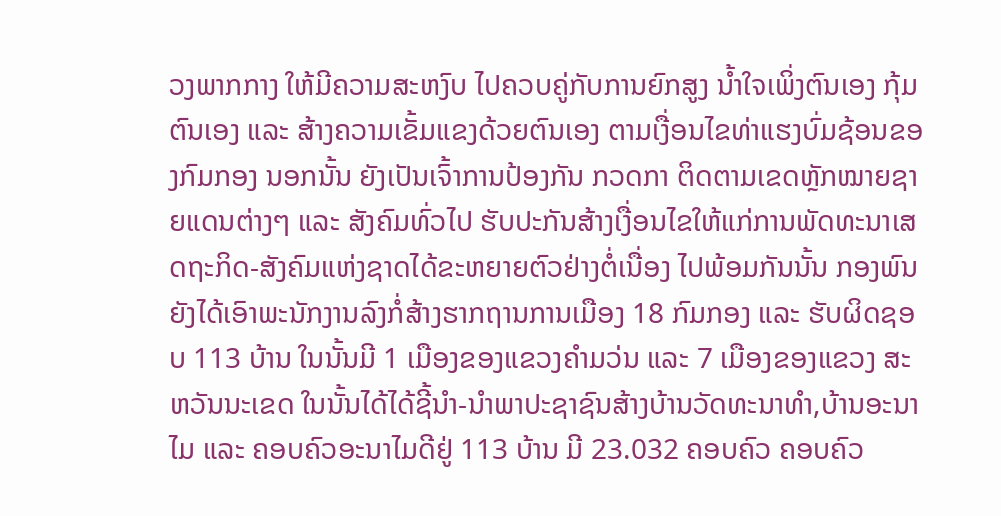ວງພາກກາງ ໃຫ້ມີຄວາມສະຫງົບ ໄປຄວບຄູ່ກັບການຍົກສູງ ນໍ້າໃຈເພິ່ງຕົນເອງ ກຸ້ມຕົນເອງ ແລະ ສ້າງຄວາມເຂັ້ມແຂງດ້ວຍຕົນເອງ ຕາມເງື່ອນໄຂທ່າແຮງບົ່ມຊ້ອນຂອງກົມກອງ ນອກນັ້ນ ຍັງເປັນເຈົ້າການປ້ອງກັນ ກວດກາ ຕິດຕາມເຂດຫຼັກໝາຍຊາຍແດນຕ່າງໆ ແລະ ສັງຄົມທົ່ວໄປ ຮັບປະກັນສ້າງເງື່ອນໄຂໃຫ້ແກ່ການພັດທະນາເສດຖະກິດ-ສັງຄົມແຫ່ງຊາດໄດ້ຂະຫຍາຍຕົວຢ່າງຕໍ່ເນື່ອງ ໄປພ້ອມກັນນັ້ນ ກອງພົນຍັງໄດ້ເອົາພະນັກງານລົງກໍ່ສ້າງຮາກຖານການເມືອງ 18 ກົມກອງ ແລະ ຮັບຜິດຊອບ 113 ບ້ານ ໃນນັ້ນມີ 1 ເມືອງຂອງແຂວງຄຳມວ່ນ ແລະ 7 ເມືອງຂອງແຂວງ ສະຫວັນນະເຂດ ໃນນັ້ນໄດ້ໄດ້ຊີ້ນຳ-ນຳພາປະຊາຊົນສ້າງບ້ານວັດທະນາທຳ,ບ້ານອະນາໄມ ແລະ ຄອບຄົວອະນາໄມດີຢູ່ 113 ບ້ານ ມີ 23.032 ຄອບຄົວ ຄອບຄົວ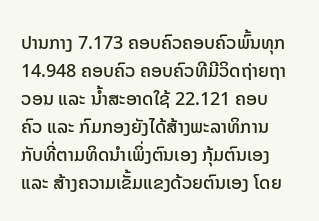ປານກາງ 7.173 ຄອບຄົວຄອບຄົວພົ້ນທຸກ 14.948 ຄອບຄົວ ຄອບຄົວທີມີວິດຖ່າຍຖາວອນ ແລະ ນໍ້າສະອາດໃຊ້ 22.121 ຄອບຄົວ ແລະ ກົມກອງຍັງໄດ້ສ້າງພະລາທິການກັບທີ່ຕາມທິດນໍາເພິ່ງຕົນເອງ ກຸ້ມຕົນເອງ ແລະ ສ້າງຄວາມເຂັ້ມແຂງດ້ວຍຕົນເອງ ໂດຍ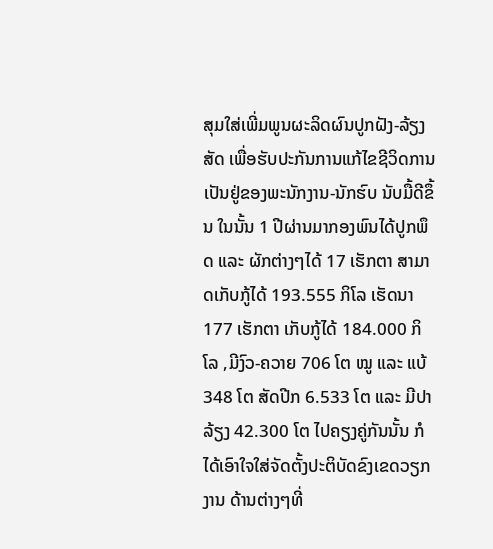ສຸມໃສ່ເພີ່ມພູນຜະລິດຜົນປູກຝັງ-ລ້ຽງສັດ ເພື່ອຮັບປະກັນການແກ້ໄຂຊີວິດການເປັນຢູ່ຂອງພະນັກງານ-ນັກຮົບ ນັບມື້ດີຂຶ້ນ ໃນນັ້ນ 1 ປີຜ່ານມາກອງພົນໄດ້ປູກພຶດ ແລະ ຜັກຕ່າງໆໄດ້ 17 ເຮັກຕາ ສາມາດເກັບກູ້ໄດ້ 193.555 ກິໂລ ເຮັດນາ 177 ເຮັກຕາ ເກັບກູ້ໄດ້ 184.000 ກິໂລ ,ມີງົວ-ຄວາຍ 706 ໂຕ ໝູ ແລະ ແບ້ 348 ໂຕ ສັດປີກ 6.533 ໂຕ ແລະ ມີປາລ້ຽງ 42.300 ໂຕ ໄປຄຽງຄູ່ກັນນັ້ນ ກໍໄດ້ເອົາໃຈໃສ່ຈັດຕັ້ງປະຕິບັດຂົງເຂດວຽກງານ ດ້ານຕ່າງໆທີ່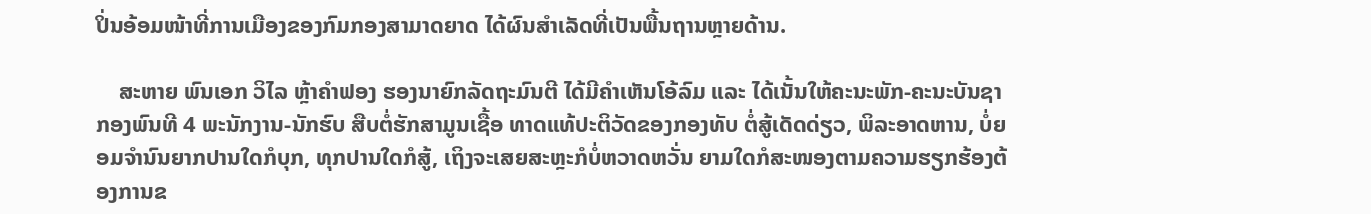ປິ່ນອ້ອມໜ້າທີ່ການເມືອງຂອງກົມກອງສາມາດຍາດ ໄດ້ຜົນສໍາເລັດທີ່ເປັນພື້ນຖານຫຼາຍດ້ານ.

    ສະຫາຍ ພົນເອກ ວິໄລ ຫຼ້າຄຳຟອງ ຮອງນາຍົກລັດຖະມົນຕີ ໄດ້ມີຄໍາເຫັນໂອ້ລົມ ແລະ ໄດ້ເນັ້ນໃຫ້ຄະນະພັກ-ຄະນະບັນຊາກອງພົນທີ 4 ພະນັກງານ-ນັກຮົບ ສືບຕໍ່ຮັກສາມູນເຊື້ອ ທາດແທ້ປະຕິວັດຂອງກອງທັບ ຕໍ່ສູ້ເດັດດ່ຽວ, ພິລະອາດຫານ, ບໍ່ຍອມຈໍານົນຍາກປານໃດກໍບຸກ, ທຸກປານໃດກໍສູ້, ເຖິງຈະເສຍສະຫຼະກໍບໍ່ຫວາດຫວັ່ນ ຍາມໃດກໍສະໜອງຕາມຄວາມຮຽກຮ້ອງຕ້ອງການຂ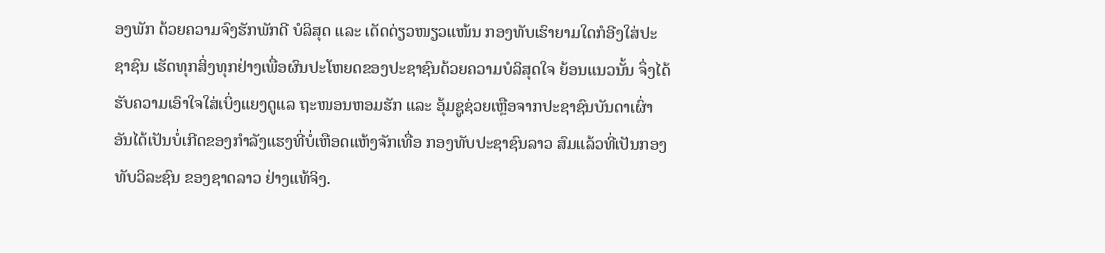ອງພັກ ດ້ວຍຄວາມຈົງຮັກພັກດີ ບໍລິສຸດ ແລະ ເດັດດ່ຽວໜຽວແໜ້ນ ກອງທັບເຮົາຍາມໃດກໍອີງໃສ່ປະຊາຊົນ ເຮັດທຸກສິ່ງທຸກຢ່າງເພື່ອຜົນປະໂຫຍດຂອງປະຊາຊົນດ້ວຍຄວາມບໍລິສຸດໃຈ ຍ້ອນແນວນັ້ນ ຈຶ່ງໄດ້ຮັບຄວາມເອົາໃຈໃສ່ເບິ່ງແຍງດູແລ ຖະໜອນຫອມຮັກ ແລະ ອຸ້ມຊູຊ່ວຍເຫຼືອຈາກປະຊາຊົນບັນດາເຜົ່າ ອັນໄດ້ເປັນບໍ່ເກີດຂອງກໍາລັງແຮງທີ່ບໍ່ເຫືອດແຫ້ງຈັກເທື່ອ ກອງທັບປະຊາຊົນລາວ ສົມແລ້ວທີ່ເປັນກອງທັບວິລະຊົນ ຂອງຊາດລາວ ຢ່າງແທ້ຈິງ.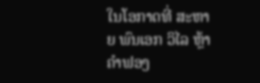ໃນໂອກາດທີ່ ສະຫາຍ ພົນເອກ ວິໄລ ຫຼ້າຄຳຟອງ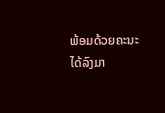ພ້ອມດ້ວຍຄະນະ ໄດ້ລົງມາ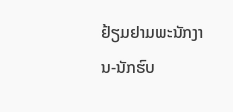ຢ້ຽມຢາມພະນັກງານ-ນັກຮົບ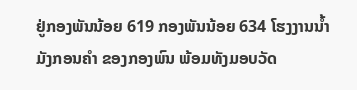ຢູ່ກອງພັນນ້ອຍ 619 ກອງພັນນ້ອຍ 634 ໂຮງງານນໍ້າ ມັງກອນຄຳ ຂອງກອງພົນ ພ້ອມທັງມອບວັດ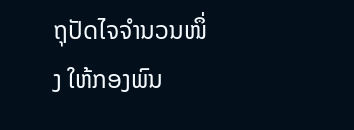ຖຸປັດໄຈຈຳນວນໜຶ່ງ ໃຫ້ກອງພົນ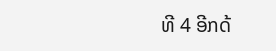ທີ 4 ອີກດ້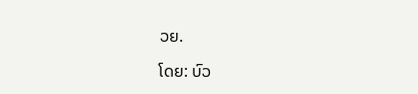ວຍ.

ໂດຍ: ບົວ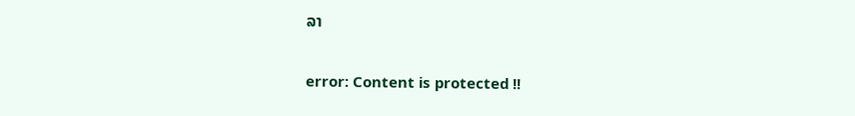ລາ

error: Content is protected !!